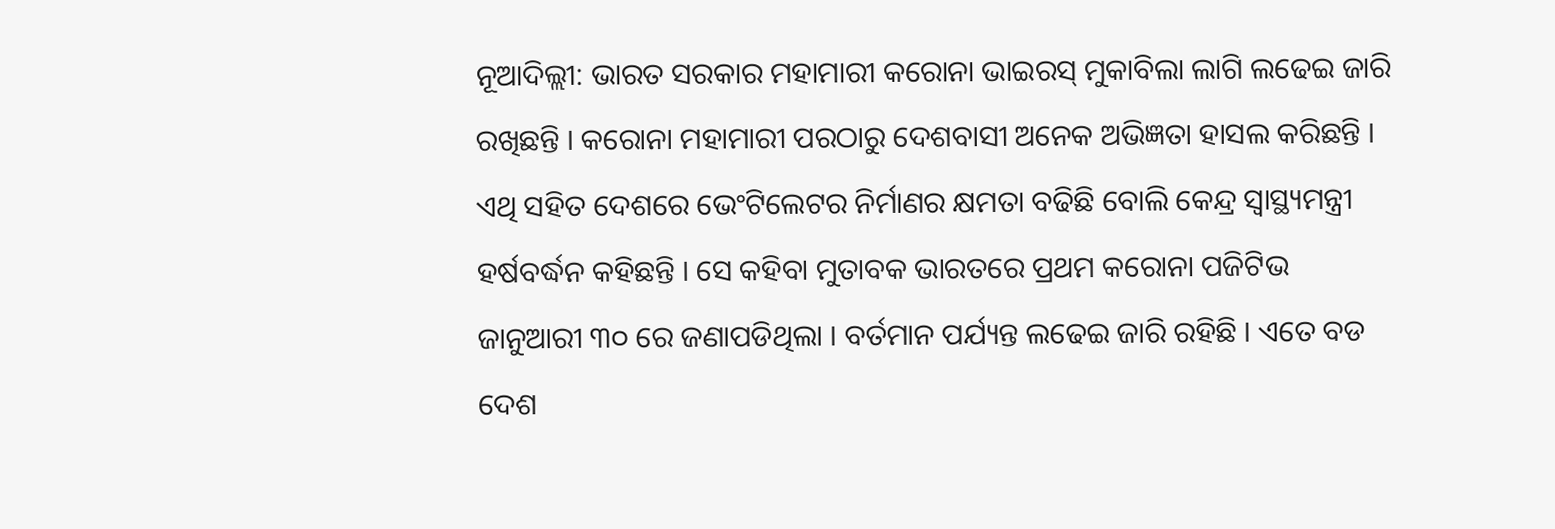ନୂଆଦିଲ୍ଲୀ: ଭାରତ ସରକାର ମହାମାରୀ କରୋନା ଭାଇରସ୍ ମୁକାବିଲା ଲାଗି ଲଢେଇ ଜାରି ରଖିଛନ୍ତି । କରୋନା ମହାମାରୀ ପରଠାରୁ ଦେଶବାସୀ ଅନେକ ଅଭିଜ୍ଞତା ହାସଲ କରିଛନ୍ତି । ଏଥି ସହିତ ଦେଶରେ ଭେଂଟିଲେଟର ନିର୍ମାଣର କ୍ଷମତା ବଢିଛି ବୋଲି କେନ୍ଦ୍ର ସ୍ୱାସ୍ଥ୍ୟମନ୍ତ୍ରୀ ହର୍ଷବର୍ଦ୍ଧନ କହିଛନ୍ତି । ସେ କହିବା ମୁତାବକ ଭାରତରେ ପ୍ରଥମ କରୋନା ପଜିଟିଭ ଜାନୁଆରୀ ୩୦ ରେ ଜଣାପଡିଥିଲା । ବର୍ତମାନ ପର୍ଯ୍ୟନ୍ତ ଲଢେଇ ଜାରି ରହିଛି । ଏତେ ବଡ ଦେଶ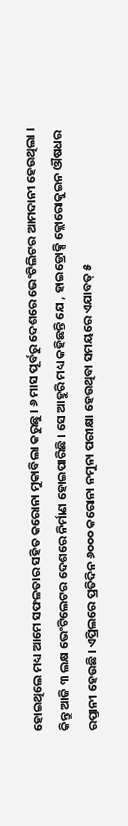ହୋଇଥିଲେ ମଧ୍ୟ ଆମେ ସଫଳତାର ସହିତ କରୋନା ମୁକାବିଲା କରୁଛୁ । ୬ ମାସ ପୂର୍ବରୁ ଦେଶରେ ଭେଂଟିଲିଟର ଆମଦାନୀ ହେଉଥିଲା । କିନ୍ତୁ ଆଜି ୩ ଲକ୍ଷ ଭେଂଟିଲେଟର ଦେଶରେ ନିର୍ମାଣ ହୋଇପାରିଛି । ସେ ଆହୁରି ମଧ୍ୟ କହିଛନ୍ତି ଯେ , ହାଇଡ୍ରୋକ୍ସି କ୍ଲୋରୋକୁଇନ ଔଷଧର ରପ୍ତାନୀ ହେଉଛି । ଏପ୍ରିଲରେ ପ୍ରତିଦିନ ୬୦୦୦ କରୋନା ନମୁନା ପରୀକ୍ଷା ହେଉଥିବା ସମୟରେ ଏଯାବତ୍ ୫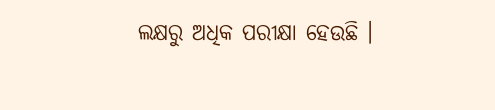ଲକ୍ଷରୁ ଅଧିକ ପରୀକ୍ଷା ହେଉଛି ।